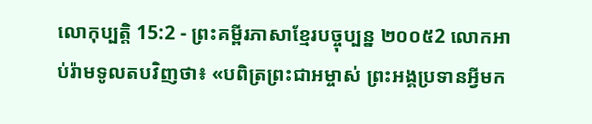លោកុប្បត្តិ 15:2 - ព្រះគម្ពីរភាសាខ្មែរបច្ចុប្បន្ន ២០០៥2 លោកអាប់រ៉ាមទូលតបវិញថា៖ «បពិត្រព្រះជាអម្ចាស់ ព្រះអង្គប្រទានអ្វីមក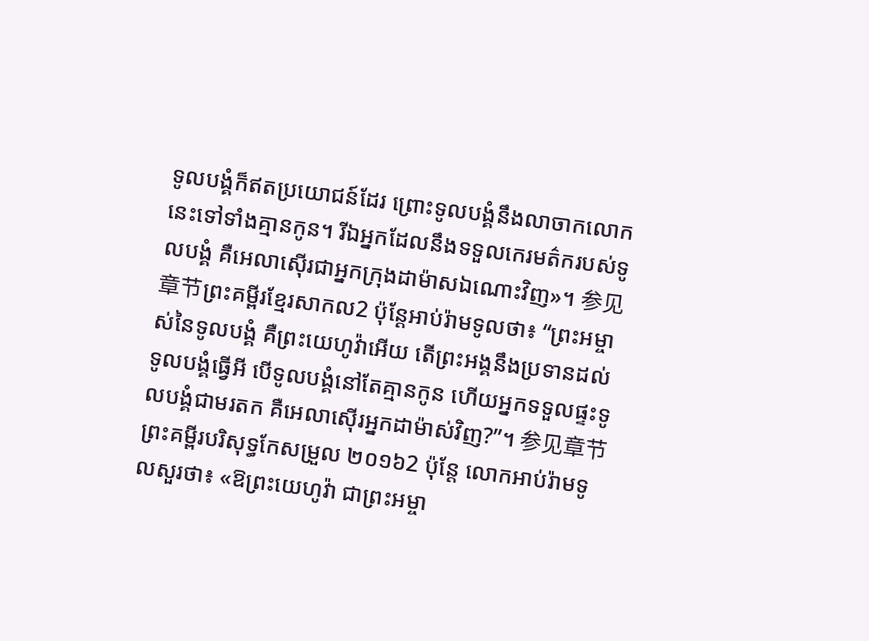ទូលបង្គំក៏ឥតប្រយោជន៍ដែរ ព្រោះទូលបង្គំនឹងលាចាកលោកនេះទៅទាំងគ្មានកូន។ រីឯអ្នកដែលនឹងទទួលកេរមត៌ករបស់ទូលបង្គំ គឺអេលាស៊ើរជាអ្នកក្រុងដាម៉ាសឯណោះវិញ»។ 参见章节ព្រះគម្ពីរខ្មែរសាកល2 ប៉ុន្តែអាប់រ៉ាមទូលថា៖ “ព្រះអម្ចាស់នៃទូលបង្គំ គឺព្រះយេហូវ៉ាអើយ តើព្រះអង្គនឹងប្រទានដល់ទូលបង្គំធ្វើអី បើទូលបង្គំនៅតែគ្មានកូន ហើយអ្នកទទួលផ្ទះទូលបង្គំជាមរតក គឺអេលាស៊ើរអ្នកដាម៉ាស់វិញ?”។ 参见章节ព្រះគម្ពីរបរិសុទ្ធកែសម្រួល ២០១៦2 ប៉ុន្ដែ លោកអាប់រ៉ាមទូលសួរថា៖ «ឱព្រះយេហូវ៉ា ជាព្រះអម្ចា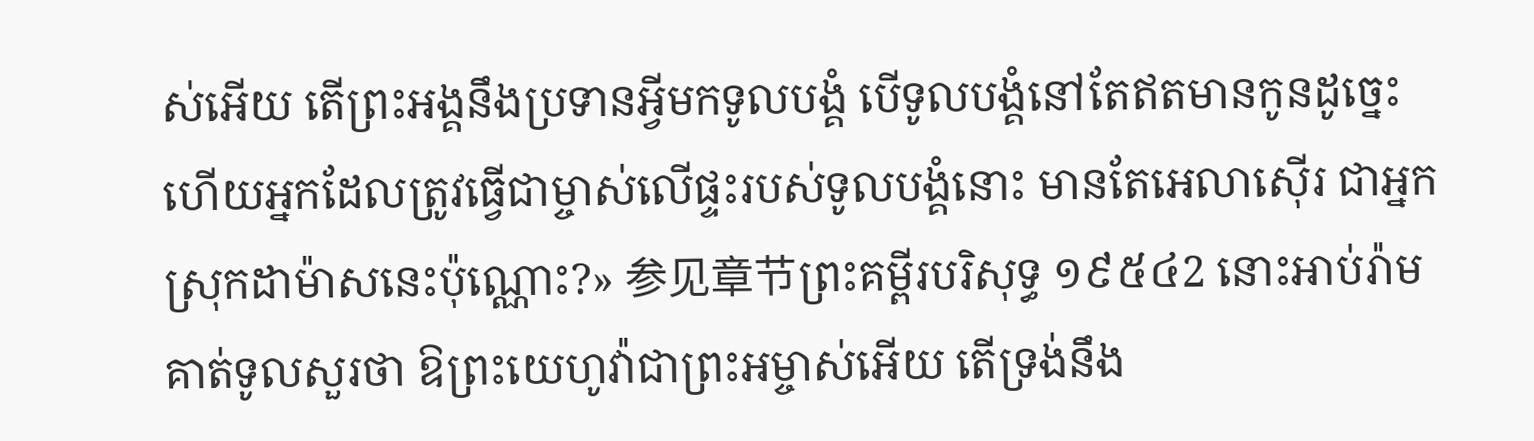ស់អើយ តើព្រះអង្គនឹងប្រទានអ្វីមកទូលបង្គំ បើទូលបង្គំនៅតែឥតមានកូនដូច្នេះ ហើយអ្នកដែលត្រូវធ្វើជាម្ចាស់លើផ្ទះរបស់ទូលបង្គំនោះ មានតែអេលាស៊ើរ ជាអ្នកស្រុកដាម៉ាសនេះប៉ុណ្ណោះ?» 参见章节ព្រះគម្ពីរបរិសុទ្ធ ១៩៥៤2 នោះអាប់រ៉ាមគាត់ទូលសួរថា ឱព្រះយេហូវ៉ាជាព្រះអម្ចាស់អើយ តើទ្រង់នឹង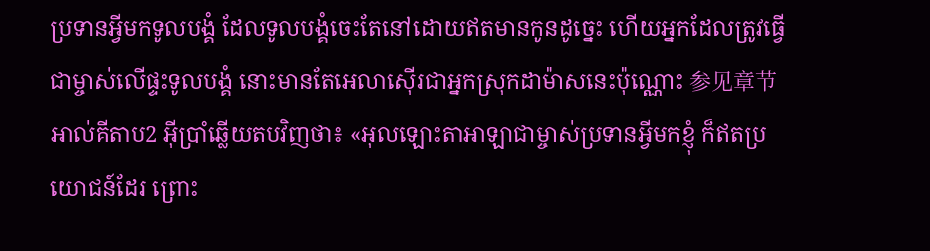ប្រទានអ្វីមកទូលបង្គំ ដែលទូលបង្គំចេះតែនៅដោយឥតមានកូនដូច្នេះ ហើយអ្នកដែលត្រូវធ្វើជាម្ចាស់លើផ្ទះទូលបង្គំ នោះមានតែអេលាស៊ើរជាអ្នកស្រុកដាម៉ាសនេះប៉ុណ្ណោះ 参见章节អាល់គីតាប2 អ៊ីប្រាំឆ្លើយតបវិញថា៖ «អុលឡោះតាអាឡាជាម្ចាស់ប្រទានអ្វីមកខ្ញុំ ក៏ឥតប្រយោជន៍ដែរ ព្រោះ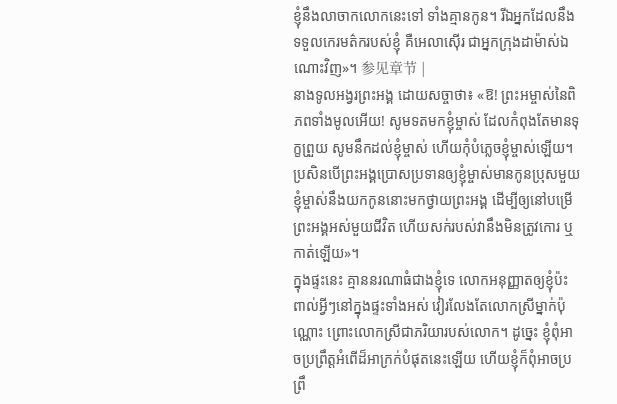ខ្ញុំនឹងលាចាកលោកនេះទៅ ទាំងគ្មានកូន។ រីឯអ្នកដែលនឹងទទួលកេរមត៌ករបស់ខ្ញុំ គឺអេលាស៊ើរ ជាអ្នកក្រុងដាម៉ាស់ឯណោះវិញ»។ 参见章节 |
នាងទូលអង្វរព្រះអង្គ ដោយសច្ចាថា៖ «ឱ! ព្រះអម្ចាស់នៃពិភពទាំងមូលអើយ! សូមទតមកខ្ញុំម្ចាស់ ដែលកំពុងតែមានទុក្ខព្រួយ សូមនឹកដល់ខ្ញុំម្ចាស់ ហើយកុំបំភ្លេចខ្ញុំម្ចាស់ឡើយ។ ប្រសិនបើព្រះអង្គប្រោសប្រទានឲ្យខ្ញុំម្ចាស់មានកូនប្រុសមួយ ខ្ញុំម្ចាស់នឹងយកកូននោះមកថ្វាយព្រះអង្គ ដើម្បីឲ្យនៅបម្រើព្រះអង្គអស់មួយជីវិត ហើយសក់របស់វានឹងមិនត្រូវកោរ ឬកាត់ឡើយ»។
ក្នុងផ្ទះនេះ គ្មាននរណាធំជាងខ្ញុំទេ លោកអនុញ្ញាតឲ្យខ្ញុំប៉ះពាល់អ្វីៗនៅក្នុងផ្ទះទាំងអស់ វៀរលែងតែលោកស្រីម្នាក់ប៉ុណ្ណោះ ព្រោះលោកស្រីជាភរិយារបស់លោក។ ដូច្នេះ ខ្ញុំពុំអាចប្រព្រឹត្តអំពើដ៏អាក្រក់បំផុតនេះឡើយ ហើយខ្ញុំក៏ពុំអាចប្រព្រឹ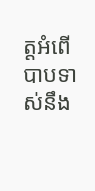ត្តអំពើបាបទាស់នឹង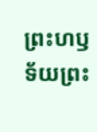ព្រះហឫទ័យព្រះ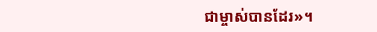ជាម្ចាស់បានដែរ»។